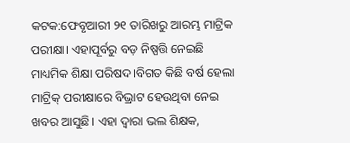କଟକ:ଫେବୃଆରୀ ୨୧ ତାରିଖରୁ ଆରମ୍ଭ ମାଟ୍ରିକ ପରୀକ୍ଷା। ଏହାପୂର୍ବରୁ ବଡ଼ ନିଷ୍ପତ୍ତି ନେଇଛି ମାଧ୍ୟମିକ ଶିକ୍ଷା ପରିଷଦ।ବିଗତ କିଛି ବର୍ଷ ହେଲା ମାଟ୍ରିକ୍ ପରୀକ୍ଷାରେ ବିଭ୍ରାଟ ହେଉଥିବା ନେଇ ଖବର ଆସୁଛି। ଏହା ଦ୍ବାରା ଭଲ ଶିକ୍ଷକ,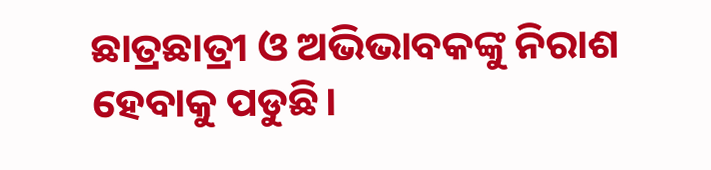ଛାତ୍ରଛାତ୍ରୀ ଓ ଅଭିଭାବକଙ୍କୁ ନିରାଶ ହେବାକୁ ପଡୁଛି।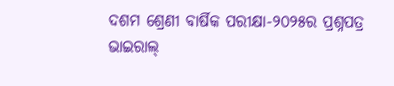ଦଶମ ଶ୍ରେଣୀ ବାର୍ଷିକ ପରୀକ୍ଷା-୨୦୨୫ର ପ୍ରଶ୍ନପତ୍ର ଭାଇରାଲ୍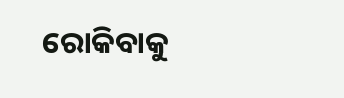ରୋକିବାକୁ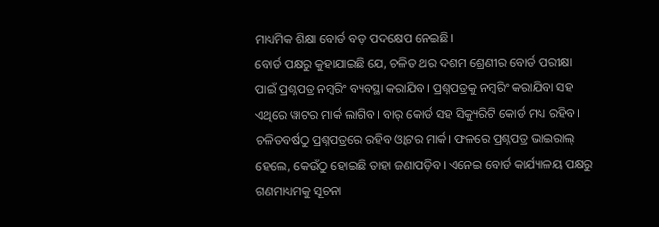ମାଧ୍ୟମିକ ଶିକ୍ଷା ବୋର୍ଡ ବଡ଼ ପଦକ୍ଷେପ ନେଇଛି।
ବୋର୍ଡ ପକ୍ଷରୁ କୁହାଯାଇଛି ଯେ, ଚଳିତ ଥର ଦଶମ ଶ୍ରେଣୀର ବୋର୍ଡ ପରୀକ୍ଷା ପାଇଁ ପ୍ରଶ୍ନପତ୍ର ନମ୍ବରିଂ ବ୍ୟବସ୍ଥା କରାଯିବ। ପ୍ରଶ୍ନପତ୍ରକୁ ନମ୍ବରିଂ କରାଯିବା ସହ ଏଥିରେ ୱାଟର ମାର୍କ ଲାଗିବ। ବାର୍ କୋର୍ଡ ସହ ସିକ୍ୟୁରିଟି କୋର୍ଡ ମଧ୍ୟ ରହିବ। ଚଳିତବର୍ଷଠୁ ପ୍ରଶ୍ନପତ୍ରରେ ରହିବ ଓ୍ବାଟର ମାର୍କ। ଫଳରେ ପ୍ରଶ୍ନପତ୍ର ଭାଇରାଲ୍ ହେଲେ, କେଉଁଠୁ ହୋଇଛି ତାହା ଜଣାପଡ଼ିବ। ଏନେଇ ବୋର୍ଡ କାର୍ଯ୍ୟାଳୟ ପକ୍ଷରୁ ଗଣମାଧ୍ୟମକୁ ସୂଚନା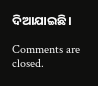ଦିଆଯାଇଛି।

Comments are closed.